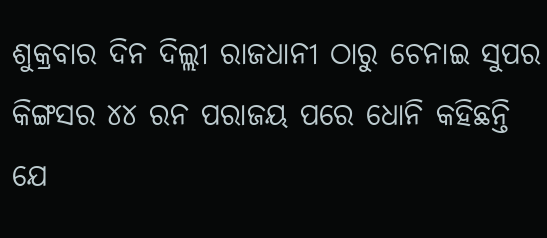ଶୁକ୍ରବାର ଦିନ ଦିଲ୍ଲୀ ରାଜଧାନୀ ଠାରୁ ଚେନାଇ ସୁପର କିଙ୍ଗସର ୪୪ ରନ ପରାଜୟ ପରେ ଧୋନି କହିଛନ୍ତି ଯେ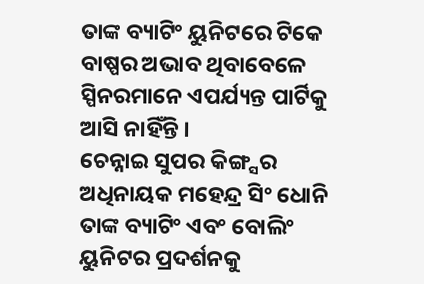ତାଙ୍କ ବ୍ୟାଟିଂ ୟୁନିଟରେ ଟିକେ ବାଷ୍ପର ଅଭାବ ଥିବାବେଳେ ସ୍ପିନରମାନେ ଏପର୍ଯ୍ୟନ୍ତ ପାର୍ଟିକୁ ଆସି ନାହିଁନ୍ତି ।
ଚେନ୍ନାଇ ସୁପର କିଙ୍ଗ୍ସର ଅଧିନାୟକ ମହେନ୍ଦ୍ର ସିଂ ଧୋନି ତାଙ୍କ ବ୍ୟାଟିଂ ଏବଂ ବୋଲିଂ ୟୁନିଟର ପ୍ରଦର୍ଶନକୁ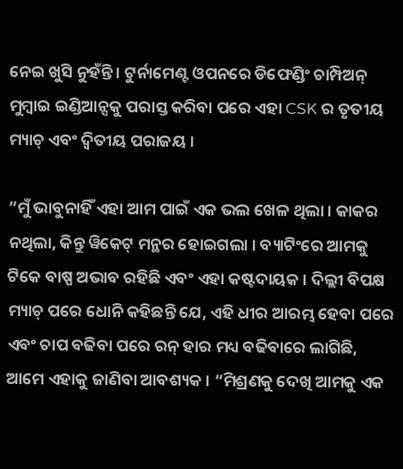ନେଇ ଖୁସି ନୁହଁନ୍ତି । ଟୁର୍ନାମେଣ୍ଟ ଓପନରେ ଡିଫେଣ୍ଡିଂ ଚାମ୍ପିଅନ୍ ମୁମ୍ବାଇ ଇଣ୍ଡିଆନ୍ସକୁ ପରାସ୍ତ କରିବା ପରେ ଏହା CSK ର ତୃତୀୟ ମ୍ୟାଚ୍ ଏବଂ ଦ୍ୱିତୀୟ ପରାଜୟ ।

“ମୁଁ ଭାବୁନାହିଁ ଏହା ଆମ ପାଇଁ ଏକ ଭଲ ଖେଳ ଥିଲା । କାକର ନଥିଲା, କିନ୍ତୁ ୱିକେଟ୍ ମନ୍ଥର ହୋଇଗଲା । ବ୍ୟାଟିଂରେ ଆମକୁ ଟିକେ ବାଷ୍ପ ଅଭାବ ରହିଛି ଏବଂ ଏହା କଷ୍ଟଦାୟକ । ଦିଲ୍ଲୀ ବିପକ୍ଷ ମ୍ୟାଚ୍ ପରେ ଧୋନି କହିଛନ୍ତି ଯେ, ଏହି ଧୀର ଆରମ୍ଭ ହେବା ପରେ ଏବଂ ଚାପ ବଢିବା ପରେ ରନ୍ ହାର ମଧ୍ୟ ବଢିବାରେ ଲାଗିଛି, ଆମେ ଏହାକୁ ଜାଣିବା ଆବଶ୍ୟକ । “ମିଶ୍ରଣକୁ ଦେଖି ଆମକୁ ଏକ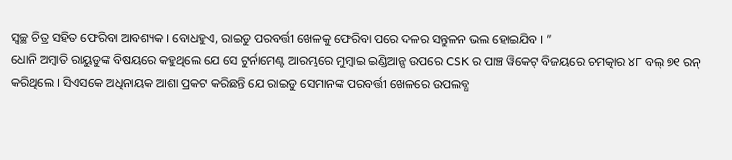ସ୍ୱଚ୍ଛ ଚିତ୍ର ସହିତ ଫେରିବା ଆବଶ୍ୟକ । ବୋଧହୁଏ, ରାଇଡୁ ପରବର୍ତ୍ତୀ ଖେଳକୁ ଫେରିବା ପରେ ଦଳର ସନ୍ତୁଳନ ଭଲ ହୋଇଯିବ । ”
ଧୋନି ଅମ୍ବାତି ରାୟୁଡୁଙ୍କ ବିଷୟରେ କହୁଥିଲେ ଯେ ସେ ଟୁର୍ନାମେଣ୍ଟ ଆରମ୍ଭରେ ମୁମ୍ବାଇ ଇଣ୍ଡିଆନ୍ସ ଉପରେ CSK ର ପାଞ୍ଚ ୱିକେଟ୍ ବିଜୟରେ ଚମତ୍କାର ୪୮ ବଲ୍ ୭୧ ରନ୍ କରିଥିଲେ । ସିଏସକେ ଅଧିନାୟକ ଆଶା ପ୍ରକଟ କରିଛନ୍ତି ଯେ ରାଇଡୁ ସେମାନଙ୍କ ପରବର୍ତ୍ତୀ ଖେଳରେ ଉପଲବ୍ଧ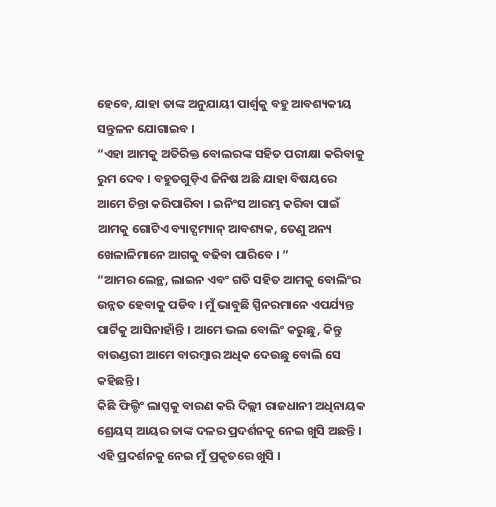ହେବେ, ଯାହା ତାଙ୍କ ଅନୁଯାୟୀ ପାର୍ଶ୍ୱକୁ ବହୁ ଆବଶ୍ୟକୀୟ ସନ୍ତୁଳନ ଯୋଗାଇବ ।
“ଏହା ଆମକୁ ଅତିରିକ୍ତ ବୋଲରଙ୍କ ସହିତ ପରୀକ୍ଷା କରିବାକୁ ରୁମ ଦେବ । ବହୁତଗୁଡ଼ିଏ ଜିନିଷ ଅଛି ଯାହା ବିଷୟରେ ଆମେ ଚିନ୍ତା କରିପାରିବା । ଇନିଂସ ଆରମ୍ଭ କରିବା ପାଇଁ ଆମକୁ ଗୋଟିଏ ବ୍ୟାଟ୍ସମ୍ୟାନ୍ ଆବଶ୍ୟକ, ତେଣୁ ଅନ୍ୟ ଖେଳାଳିମାନେ ଆଗକୁ ବଢିବା ପାରିବେ । ”
“ଆମର ଲେନ୍ଥ, ଲାଇନ ଏବଂ ଗତି ସହିତ ଆମକୁ ବୋଲିଂର ଉନ୍ନତ ହେବାକୁ ପଡିବ । ମୁଁ ଭାବୁଛି ସ୍ପିନରମାନେ ଏପର୍ଯ୍ୟନ୍ତ ପାର୍ଟିକୁ ଆସିନାହାଁନ୍ତି । ଆମେ ଭଲ ବୋଲିଂ କରୁଛୁ, କିନ୍ତୁ ବାଉଣ୍ଡରୀ ଆମେ ବାରମ୍ବାର ଅଧିକ ଦେଉଛୁ ବୋଲି ସେ କହିଛନ୍ତି ।
କିଛି ଫିଲ୍ଡିଂ ଲାପ୍ସକୁ ବାରଣ କରି ଦିଲ୍ଲୀ ରାଜଧାନୀ ଅଧିନାୟକ ଶ୍ରେୟସ୍ ଆୟର ତାଙ୍କ ଦଳର ପ୍ରଦର୍ଶନକୁ ନେଇ ଖୁସି ଅଛନ୍ତି । ଏହି ପ୍ରଦର୍ଶନକୁ ନେଇ ମୁଁ ପ୍ରକୃତରେ ଖୁସି ।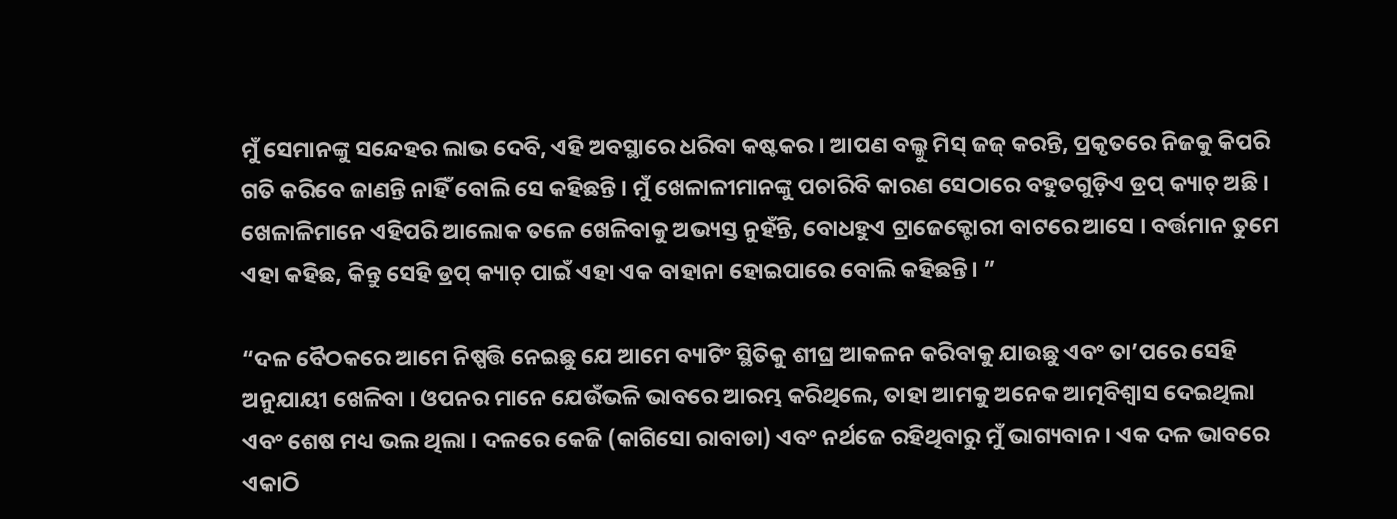ମୁଁ ସେମାନଙ୍କୁ ସନ୍ଦେହର ଲାଭ ଦେବି, ଏହି ଅବସ୍ଥାରେ ଧରିବା କଷ୍ଟକର । ଆପଣ ବଲ୍କୁ ମିସ୍ ଜଜ୍ କରନ୍ତି, ପ୍ରକୃତରେ ନିଜକୁ କିପରି ଗତି କରିବେ ଜାଣନ୍ତି ନାହିଁ ବୋଲି ସେ କହିଛନ୍ତି । ମୁଁ ଖେଳାଳୀମାନଙ୍କୁ ପଚାରିବି କାରଣ ସେଠାରେ ବହୁତଗୁଡ଼ିଏ ଡ୍ରପ୍ କ୍ୟାଚ୍ ଅଛି । ଖେଳାଳିମାନେ ଏହିପରି ଆଲୋକ ତଳେ ଖେଳିବାକୁ ଅଭ୍ୟସ୍ତ ନୁହଁନ୍ତି, ବୋଧହୁଏ ଟ୍ରାଜେକ୍ଟୋରୀ ବାଟରେ ଆସେ । ବର୍ତ୍ତମାନ ତୁମେ ଏହା କହିଛ, କିନ୍ତୁ ସେହି ଡ୍ରପ୍ କ୍ୟାଚ୍ ପାଇଁ ଏହା ଏକ ବାହାନା ହୋଇପାରେ ବୋଲି କହିଛନ୍ତି। ”

“ଦଳ ବୈଠକରେ ଆମେ ନିଷ୍ପତ୍ତି ନେଇଛୁ ଯେ ଆମେ ବ୍ୟାଟିଂ ସ୍ଥିତିକୁ ଶୀଘ୍ର ଆକଳନ କରିବାକୁ ଯାଉଛୁ ଏବଂ ତା’ପରେ ସେହି ଅନୁଯାୟୀ ଖେଳିବା । ଓପନର ମାନେ ଯେଉଁଭଳି ଭାବରେ ଆରମ୍ଭ କରିଥିଲେ, ତାହା ଆମକୁ ଅନେକ ଆତ୍ମବିଶ୍ୱାସ ଦେଇଥିଲା ଏବଂ ଶେଷ ମଧ୍ୟ ଭଲ ଥିଲା । ଦଳରେ କେଜି (କାଗିସୋ ରାବାଡା) ଏବଂ ନର୍ଥଜେ ରହିଥିବାରୁ ମୁଁ ଭାଗ୍ୟବାନ । ଏକ ଦଳ ଭାବରେ ଏକାଠି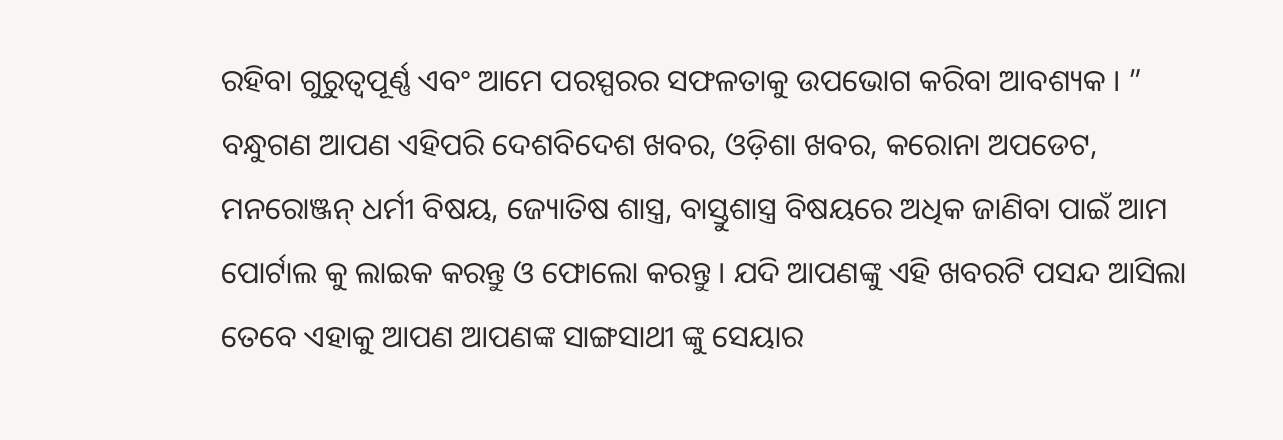ରହିବା ଗୁରୁତ୍ୱପୂର୍ଣ୍ଣ ଏବଂ ଆମେ ପରସ୍ପରର ସଫଳତାକୁ ଉପଭୋଗ କରିବା ଆବଶ୍ୟକ । ”
ବନ୍ଧୁଗଣ ଆପଣ ଏହିପରି ଦେଶବିଦେଶ ଖବର, ଓଡ଼ିଶା ଖବର, କରୋନା ଅପଡେଟ, ମନରୋଞ୍ଜନ୍ ଧର୍ମୀ ବିଷୟ, ଜ୍ୟୋତିଷ ଶାସ୍ତ୍ର, ବାସ୍ତୁଶାସ୍ତ୍ର ବିଷୟରେ ଅଧିକ ଜାଣିବା ପାଇଁ ଆମ ପୋର୍ଟାଲ କୁ ଲାଇକ କରନ୍ତୁ ଓ ଫୋଲୋ କରନ୍ତୁ । ଯଦି ଆପଣଙ୍କୁ ଏହି ଖବରଟି ପସନ୍ଦ ଆସିଲା ତେବେ ଏହାକୁ ଆପଣ ଆପଣଙ୍କ ସାଙ୍ଗସାଥୀ ଙ୍କୁ ସେୟାର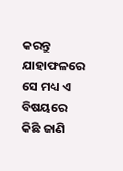କରନ୍ତୁ ଯାହାଫଳରେ ସେ ମଧ୍ୟ ଏ ବିଷୟରେ କିଛି ଜାଣି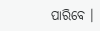ପାରିବେ ।